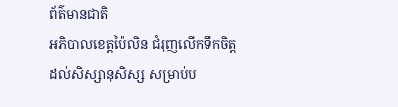ព័ត៌មានជាតិ
អភិបាលខេត្តប៉ៃលិន ជំរុញលើកទឹកចិត្ត ដល់សិស្សានុសិស្ស សម្រាប់ប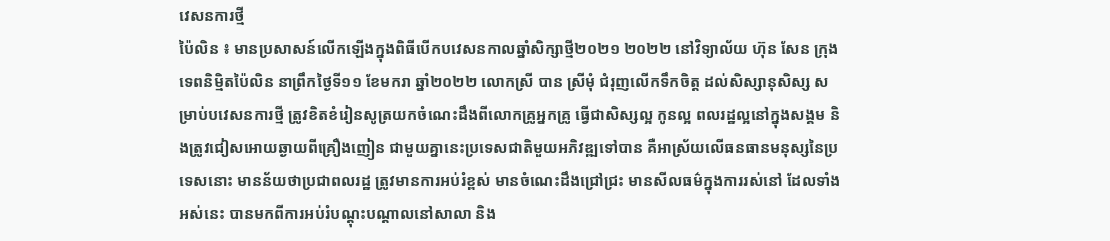វេសនការថ្មី
ប៉ៃលិន ៖ មានប្រសាសន៍លើកឡើងក្នុងពិធីបើកបវេសនកាលឆ្នាំសិក្សាថ្មី២០២១ ២០២២ នៅវិទ្យាល័យ ហ៊ុន សែន ក្រុងទេពនិម្មិតប៉ៃលិន នាព្រឹកថ្ងៃទី១១ ខែមករា ឆ្នាំ២០២២ លោកស្រី បាន ស្រីមុំ ជំរុញលើកទឹកចិត្ត ដល់សិស្សានុសិស្ស សម្រាប់បវេសនការថ្មី ត្រូវខិតខំរៀនសូត្រយកចំណេះដឹងពីលោកគ្រូអ្នកគ្រូ ធ្វើជាសិស្សល្អ កូនល្អ ពលរដ្ឋល្អនៅក្នុងសង្គម និងត្រូវជៀសអោយឆ្ងាយពីគ្រឿងញៀន ជាមួយគ្នានេះប្រទេសជាតិមួយអភិវឌ្ឍទៅបាន គឺអាស្រ័យលើធនធានមនុស្សនៃប្រទេសនោះ មានន័យថាប្រជាពលរដ្ឋ ត្រូវមានការអប់រំខ្ពស់ មានចំណេះដឹងជ្រៅជ្រះ មានសីលធម៌ក្នុងការរស់នៅ ដែលទាំងអស់នេះ បានមកពីការអប់រំបណ្ដុះបណ្ដាលនៅសាលា និង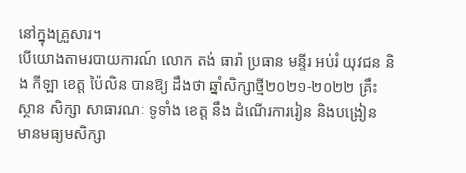នៅក្នុងគ្រួសារ។
បើយោងតាមរបាយការណ៍ លោក តង់ ធារ៉ា ប្រធាន មន្ទីរ អប់រំ យុវជន និង កីឡា ខេត្ត ប៉ៃលិន បានឱ្យ ដឹងថា ឆ្នាំសិក្សាថ្មី២០២១-២០២២ គ្រឹះស្ថាន សិក្សា សាធារណៈ ទូទាំង ខេត្ត នឹង ដំណើរការរៀន និងបង្រៀន មានមធ្យមសិក្សា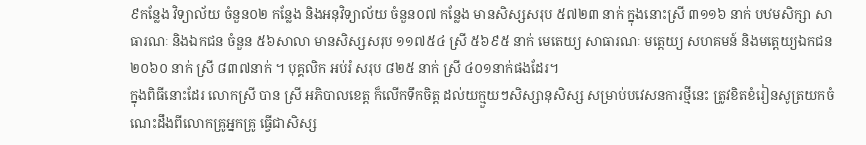៩កន្លែង វិទ្យាល័យ ចំនួន០២ កន្លែង និងអនុវិទ្យាល័យ ចំនួន០៧ កន្លែង មានសិស្សសរុប ៥៧២៣ នាក់ ក្នុងនោះស្រី ៣១១៦ នាក់ បឋមសិក្សា សាធារណៈ និងឯកជន ចំនួន ៥៦សាលា មានសិស្សសរុប ១១៧៥៤ ស្រី ៥៦៩៥ នាក់ មេតេយ្យ សាធារណៈ មត្តេយ្យ សហគមន៍ និងមត្តេយ្យឯកជន ២០៦០ នាក់ ស្រី ៨៣៧នាក់ ។ បុគ្គលិក អប់រំ សរុប ៨២៥ នាក់ ស្រី ៤០១នាក់ផងដែរ។
ក្នុងពិធីនោះដែរ លោកស្រី បាន ស្រី អភិបាលខេត្ត ក៏លើកទឹកចិត្ត ដល់យក្មួយៗសិស្សានុសិស្ស សម្រាប់បវេសនការថ្មីនេះ ត្រូវខិតខំរៀនសូត្រយកចំណេះដឹងពីលោកគ្រូអ្នកគ្រូ ធ្វើជាសិស្ស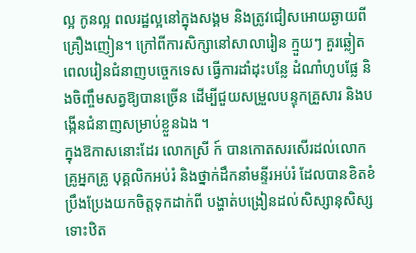ល្អ កូនល្អ ពលរដ្ឋល្អនៅក្នុងសង្គម និងត្រូវជៀសអោយឆ្ងាយពីគ្រឿងញៀន។ ក្រៅពីការសិក្សានៅសាលារៀន ក្មួយៗ គួរឆ្លៀតពេលរៀនជំនាញបច្ចេកទេស ធ្វើការដាំដុះបន្លែ ដំណាំហូបផ្លែ និងចិញ្ចឹមសត្វឱ្យបានច្រើន ដើម្បីជួយសម្រួលបន្ទុកគ្រួសារ និងបង្កើនជំនាញសម្រាប់ខ្លួនឯង ។
ក្នុងឱកាសនោះដែរ លោកស្រី ក៍ បានកោតសរសើរដល់លោកគ្រូអ្នកគ្រូ បុគ្គលិកអប់រំ និងថ្នាក់ដឹកនាំមន្ទីរអប់រំ ដែលបានខិតខំប្រឹងប្រែងយកចិត្តទុកដាក់ពី បង្ហាត់បង្រៀនដល់សិស្សានុសិស្ស ទោះឋិត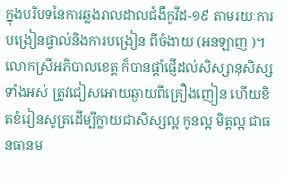ក្នុងបរិបទនៃការឆ្លងរាលដាលជំងឺកូវីដ-១៩ តាមរយៈការបង្រៀនផ្ទាល់និងការបង្រៀន ពីចំងាយ (អនឡាញ )។
លោកស្រីអភិបាលខេត្ត ក៏បានផ្ដាំផ្ញើដល់សិស្សានុសិស្សទាំងអស់ ត្រូវជៀសអោយឆ្ងាយពីគ្រឿងញៀន ហើយខិតខំរៀនសូត្រដើម្បីក្លាយជាសិស្សល្អ កូនល្អ មិត្តល្អ ជាធនធានម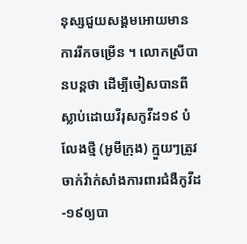នុស្សជួយសង្គមអោយមានការរីកចម្រើន ។ លោកស្រីបានបន្តថា ដើម្បីចៀសបានពីស្លាប់ដោយវីរុសកូវីដ១៩ បំលែងថ្មី (អូមីក្រុង) ក្មួយៗត្រូវចាក់វ៉ាក់សាំងការពារជំងឺកូវីដ-១៩ឲ្យបា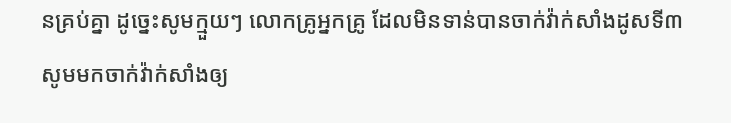នគ្រប់គ្នា ដូច្នេះសូមក្មួយៗ លោកគ្រូអ្នកគ្រូ ដែលមិនទាន់បានចាក់វ៉ាក់សាំងដូសទី៣ សូមមកចាក់វ៉ាក់សាំងឲ្យ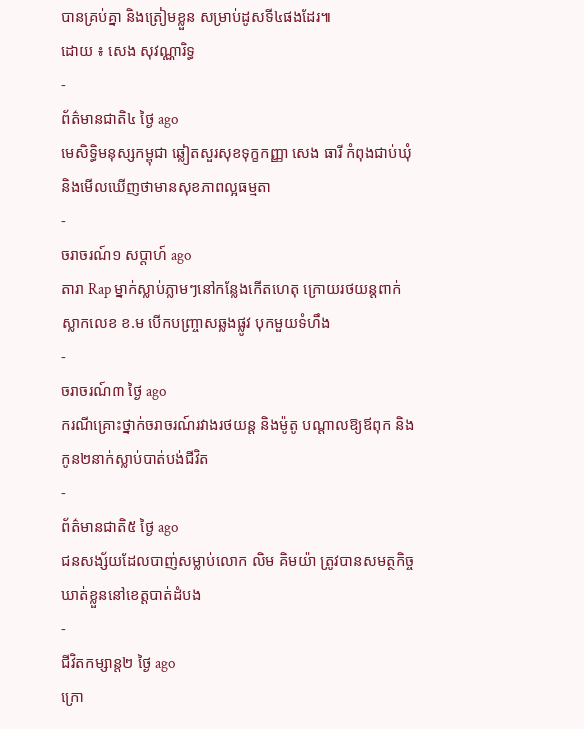បានគ្រប់គ្នា និងត្រៀមខ្លួន សម្រាប់ដូសទី៤ផងដែរ៕
ដោយ ៖ សេង សុវណ្ណារិទ្ធ
-
ព័ត៌មានជាតិ៤ ថ្ងៃ ago
មេសិទ្ធិមនុស្សកម្ពុជា ឆ្លៀតសួរសុខទុក្ខកញ្ញា សេង ធារី កំពុងជាប់ឃុំ និងមើលឃើញថាមានសុខភាពល្អធម្មតា
-
ចរាចរណ៍១ សប្តាហ៍ ago
តារា Rap ម្នាក់ស្លាប់ភ្លាមៗនៅកន្លែងកើតហេតុ ក្រោយរថយន្ដពាក់ស្លាកលេខ ខ.ម បើកបញ្ច្រាសឆ្លងផ្លូវ បុកមួយទំហឹង
-
ចរាចរណ៍៣ ថ្ងៃ ago
ករណីគ្រោះថ្នាក់ចរាចរណ៍រវាងរថយន្ត និងម៉ូតូ បណ្ដាលឱ្យឪពុក និងកូន២នាក់ស្លាប់បាត់បង់ជីវិត
-
ព័ត៌មានជាតិ៥ ថ្ងៃ ago
ជនសង្ស័យដែលបាញ់សម្លាប់លោក លិម គិមយ៉ា ត្រូវបានសមត្ថកិច្ចឃាត់ខ្លួននៅខេត្តបាត់ដំបង
-
ជីវិតកម្សាន្ដ២ ថ្ងៃ ago
ក្រោ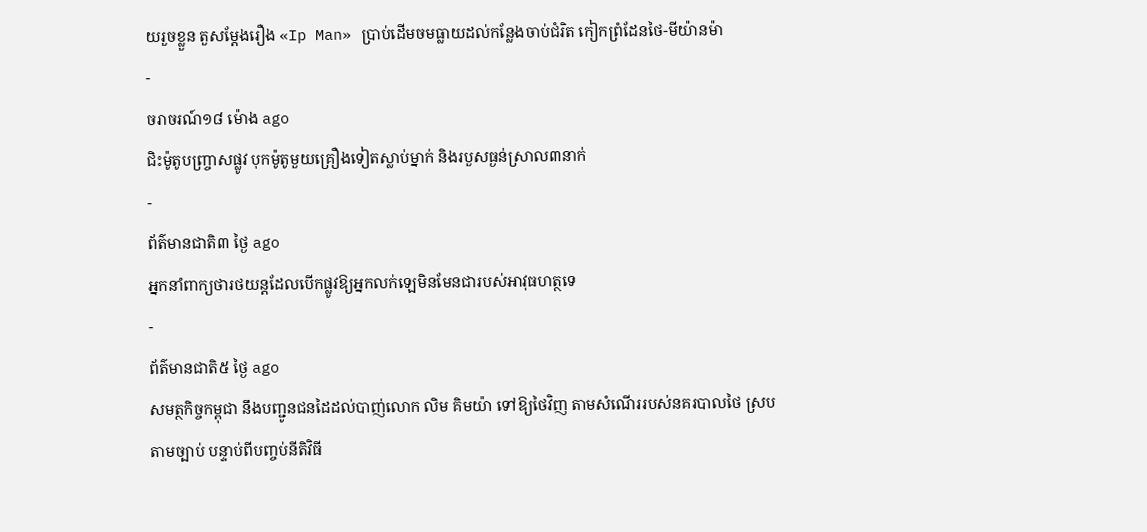យរួចខ្លួន តួសម្ដែងរឿង «Ip Man» ប្រាប់ដើមចមធ្លាយដល់កន្លែងចាប់ជំរិត កៀកព្រំដែនថៃ-មីយ៉ានម៉ា
-
ចរាចរណ៍១៨ ម៉ោង ago
ជិះម៉ូតូបញ្ច្រាសផ្លូវ បុកម៉ូតូមួយគ្រឿងទៀតស្លាប់ម្នាក់ និងរបួសធ្ងន់ស្រាល៣នាក់
-
ព័ត៌មានជាតិ៣ ថ្ងៃ ago
អ្នកនាំពាក្យថារថយន្តដែលបើកផ្លូវឱ្យអ្នកលក់ឡេមិនមែនជារបស់អាវុធហត្ថទេ
-
ព័ត៌មានជាតិ៥ ថ្ងៃ ago
សមត្ថកិច្ចកម្ពុជា នឹងបញ្ជូនជនដៃដល់បាញ់លោក លិម គិមយ៉ា ទៅឱ្យថៃវិញ តាមសំណើររបស់នគរបាលថៃ ស្របតាមច្បាប់ បន្ទាប់ពីបញ្ចប់នីតិវិធី